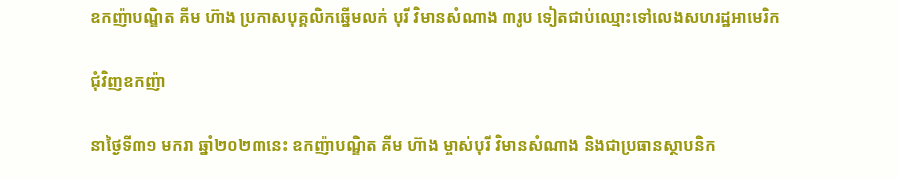ឧកញ៉ាបណ្ឌិត គីម ហ៊ាង ប្រកាសបុគ្គលិកឆ្នើមលក់ បុរី វិមានសំណាង ៣រូប ទៀតជាប់ឈ្មោះទៅលេងសហរដ្ឋអាមេរិក

ជុំវិញឧកញ៉ា

នាថ្ងៃទី៣១ មករា ឆ្នាំ២០២៣នេះ ឧកញ៉ាបណ្ឌិត គីម ហ៊ាង ម្ចាស់បុរី វិមានសំណាង និងជាប្រធានស្ថាបនិក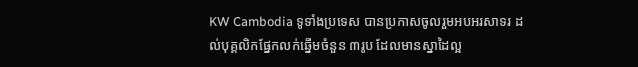KW Cambodia ទូទាំងប្រទេស បានប្រកាសចូលរួមអបអរសាទរ ដល់បុគ្គលិកផ្នែកលក់ឆ្នើមចំនួន ៣រូប ដែលមានស្នាដៃល្អ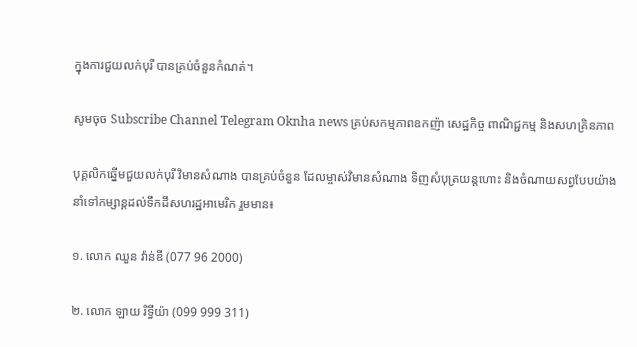ក្នុងការជួយលក់បុរី បានគ្រប់ចំនួនកំណត់។

សូមចុច Subscribe Channel Telegram Oknha news គ្រប់សកម្មភាពឧកញ៉ា សេដ្ឋកិច្ច ពាណិជ្ជកម្ម និងសហគ្រិនភាព

បុគ្គលិកឆ្នើមជួយលក់បុរី វិមានសំណាង បានគ្រប់ចំនួន ដែលម្ចាស់វិមានសំណាង ទិញសំបុត្រយន្តហោះ និងចំណាយសព្វបែបយ៉ាង នាំទៅកម្សាន្តដល់ទឹកដីសហរដ្ឋអាមេរិក រួមមាន៖

១. លោក ឈួន វ៉ាន់ឌី (077 96 2000)

២. លោក ឡាយ រិទ្ធីយ៉ា (099 999 311)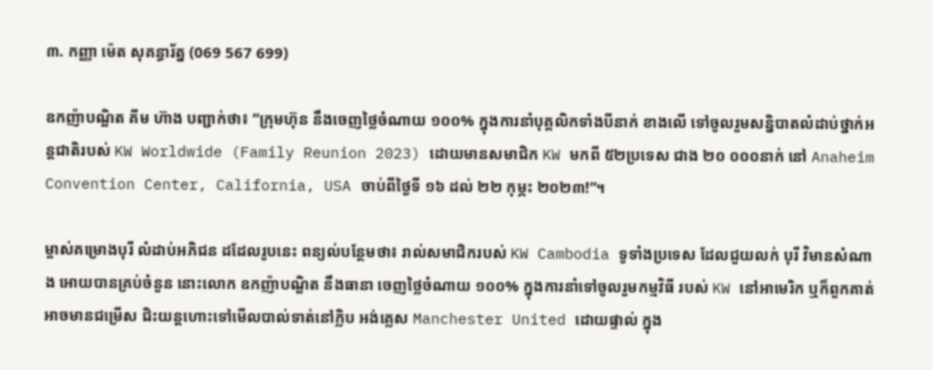៣. កញ្ញា ម៉េត សុគន្ធារ័ត្ន (069 567 699)

ឧកញ៉ាបណ្ឌិត គីម ហ៊ាង បញ្ជាក់ថា៖ “ក្រុមហ៊ុន នឹងចេញថ្លៃចំណាយ ១០០% ក្នុងការនាំបុគ្គលិកទាំងបីនាក់ ខាងលើ ទៅចូលរួមសន្និបាតលំដាប់ថ្នាក់អន្ដជាតិរបស់ KW Worldwide (Family Reunion 2023) ដោយមានសមាជិក KW មកពី ៥២ប្រទេស ជាង ២០ ០០០នាក់ នៅ Anaheim Convention Center, California, USA ចាប់ពីថ្ងៃទី ១៦ ដល់ ២២ កុម្ភះ ២០២៣!”។

ម្ចាស់គម្រោងបុរី លំដាប់អភិជន ដដែលរូបនេះ ពន្យល់បន្ថែមថា៖ រាល់សមាជិករបស់ KW Cambodia ទូទាំងប្រទេស ដែលជួយលក់ បុរី វិមានសំណាង អោយបានគ្រប់ចំនួន នោះលោក ឧកញ៉ាបណ្ឌិត នឹងធានា ចេញថ្លៃចំណាយ ១០០% ក្នុងការនាំទៅចូលរួមកម្មវិធី របស់ KW នៅអាមេរិក ឬក៏ពួកគាត់ អាចមានជម្រើស ជិះយន្តហោះទៅមើលបាល់ទាត់នៅក្លិប អង់គ្លេស Manchester United ដោយផ្ទាល់ ក្នុង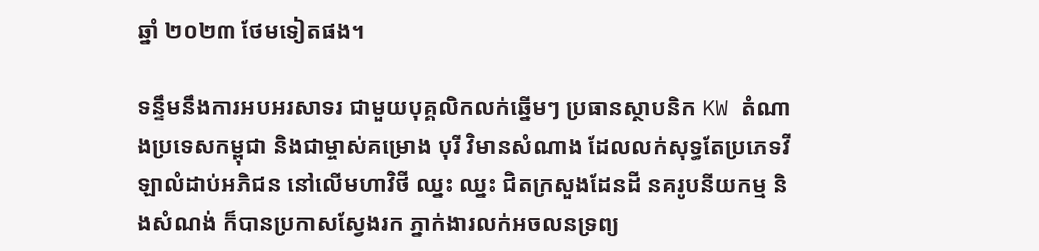ឆ្នាំ ២០២៣ ថែមទៀតផង។

ទន្ទឹមនឹងការអបអរសាទរ ជាមួយបុគ្គលិកលក់ឆ្នើមៗ ប្រធានស្ថាបនិក KW តំណាងប្រទេសកម្ពុជា និងជាម្ចាស់គម្រោង បុរី វិមានសំណាង ដែលលក់សុទ្ធតែប្រភេទវីឡាលំដាប់អភិជន នៅលើមហាវិថី ឈ្នះ ឈ្នះ ជិតក្រសួងដែនដី នគរូបនីយកម្ម និងសំណង់ ក៏បានប្រកាសស្វែងរក ភ្នាក់ងារលក់អចលនទ្រព្យ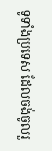ទូទាំងប្រទេស ដែលចង់ចូលរួ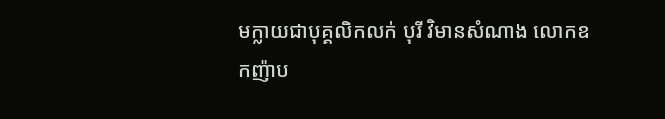មក្លាយជាបុគ្គលិកលក់ បុរី វិមានសំណាង លោកឧកញ៉ាប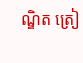ណ្ឌិត ត្រៀ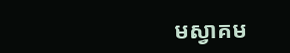មស្វាគម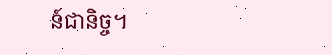ន៍ជានិច្ច។